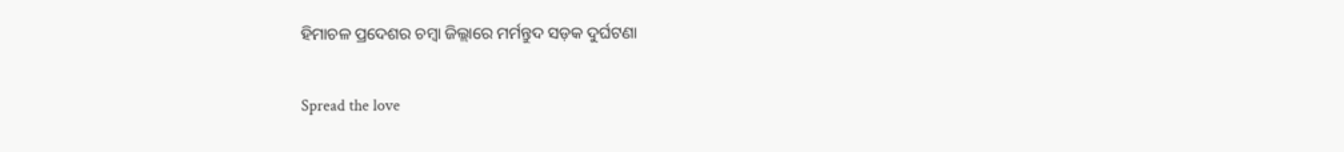ହିମାଚଳ ପ୍ରଦେଶର ଚମ୍ବା ଜିଲ୍ଲାରେ ମର୍ମନ୍ତୁଦ ସଡ଼କ ଦୁର୍ଘଟଣା

Spread the love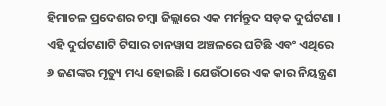ହିମାଚଳ ପ୍ରଦେଶର ଚମ୍ବା ଜିଲ୍ଲାରେ ଏକ ମର୍ମନ୍ତୁଦ ସଡ଼କ ଦୁର୍ଘଟଣା । ଏହି ଦୁର୍ଘଟଣାଟି ଟିସାର ଚାନୱାସ ଅଞ୍ଚଳରେ ଘଟିଛି ଏବଂ ଏଥିରେ ୬ ଜଣଙ୍କର ମୃତ୍ୟୁ ମଧ୍ୟ ହୋଇଛି । ଯେଉଁଠାରେ ଏକ କାର ନିୟନ୍ତ୍ରଣ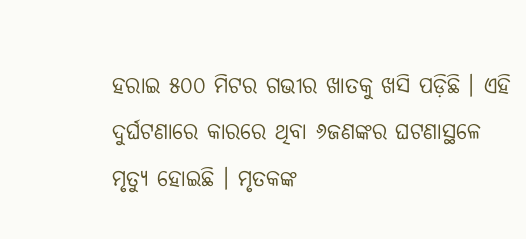ହରାଇ ୫୦୦ ମିଟର ଗଭୀର ଖାତକୁ ଖସି ପଡ଼ିଛି । ଏହି ଦୁର୍ଘଟଣାରେ କାରରେ ଥିବା ୬ଜଣଙ୍କର ଘଟଣାସ୍ଥଳେ ମୃତ୍ୟୁ ହୋଇଛି । ମୃତକଙ୍କ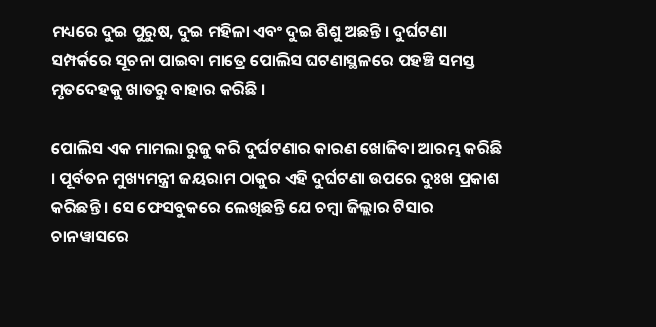ମଧ୍ୟରେ ଦୁଇ ପୁରୁଷ, ଦୁଇ ମହିଳା ଏବଂ ଦୁଇ ଶିଶୁ ଅଛନ୍ତି । ଦୁର୍ଘଟଣା ସମ୍ପର୍କରେ ସୂଚନା ପାଇବା ମାତ୍ରେ ପୋଲିସ ଘଟଣାସ୍ଥଳରେ ପହଞ୍ଚି ସମସ୍ତ ମୃତଦେହକୁ ଖାତରୁ ବାହାର କରିଛି ।

ପୋଲିସ ଏକ ମାମଲା ରୁଜୁ କରି ଦୁର୍ଘଟଣାର କାରଣ ଖୋଜିବା ଆରମ୍ଭ କରିଛି । ପୂର୍ବତନ ମୁଖ୍ୟମନ୍ତ୍ରୀ ଜୟରାମ ଠାକୁର ଏହି ଦୁର୍ଘଟଣା ଉପରେ ଦୁଃଖ ପ୍ରକାଶ କରିଛନ୍ତି । ସେ ଫେସବୁକରେ ଲେଖିଛନ୍ତି ଯେ ଚମ୍ବା ଜିଲ୍ଲାର ଟିସାର ଚାନୱାସରେ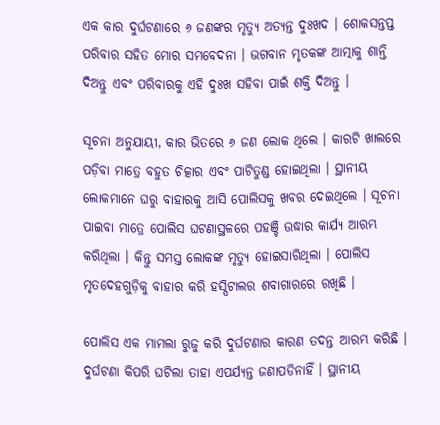ଏକ କାର ଦୁର୍ଘଟଣାରେ ୬ ଜଣଙ୍କର ମୃତ୍ୟୁ ଅତ୍ୟନ୍ତ ଦୁଃଖଦ । ଶୋକସନ୍ତପ୍ତ ପରିବାର ସହିତ ମୋର ସମବେଦନା । ଭଗବାନ ମୃତକଙ୍କ ଆତ୍ମାକୁ ଶାନ୍ତି ଦିଅନ୍ତୁ ଏବଂ ପରିବାରକୁ ଏହି ଦୁଃଖ ସହିବା ପାଇଁ ଶକ୍ତି ଦିଅନ୍ତୁ ।

ସୂଚନା ଅନୁଯାୟୀ, କାର ଭିତରେ ୬ ଜଣ ଲୋକ ଥିଲେ । କାରଟି ଖାଲରେ ପଡ଼ିବା ମାତ୍ରେ ବହୁତ ଚିତ୍କାର ଏବଂ ପାଟିତୁଣ୍ଡ ହୋଇଥିଲା । ସ୍ଥାନୀୟ ଲୋକମାନେ ଘରୁ ବାହାରକୁ ଆସି ପୋଲିସକୁ ଖବର ଦେଇଥିଲେ । ସୂଚନା ପାଇବା ମାତ୍ରେ ପୋଲିସ ଘଟଣାସ୍ଥଳରେ ପହଞ୍ଚି ଉଦ୍ଧାର କାର୍ଯ୍ୟ ଆରମ୍ଭ କରିଥିଲା । କିନ୍ତୁ ସମସ୍ତ ଲୋକଙ୍କ ମୃତ୍ୟୁ ହୋଇସାରିଥିଲା । ପୋଲିସ ମୃତଦେହଗୁଡ଼ିକୁ ବାହାର କରି ହସ୍ପିଟାଲର ଶବାଗାରରେ ରଖିଛି ।

ପୋଲିସ ଏକ ମାମଲା ରୁଜୁ କରି ଦୁର୍ଘଟଣାର କାରଣ ତଦନ୍ତ ଆରମ୍ଭ କରିଛି । ଦୁର୍ଘଟଣା କିପରି ଘଟିଲା ତାହା ଏପର୍ଯ୍ୟନ୍ତ ଜଣାପଡିନାହିଁ । ସ୍ଥାନୀୟ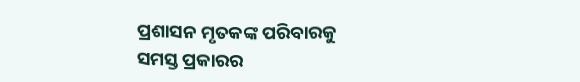ପ୍ରଶାସନ ମୃତକଙ୍କ ପରିବାରକୁ ସମସ୍ତ ପ୍ରକାରର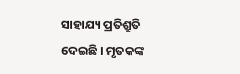ସାହାଯ୍ୟ ପ୍ରତିଶ୍ରୁତି ଦେଇଛି । ମୃତକଙ୍କ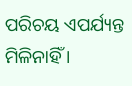ପରିଚୟ ଏପର୍ଯ୍ୟନ୍ତ ମିଳିନାହିଁ ।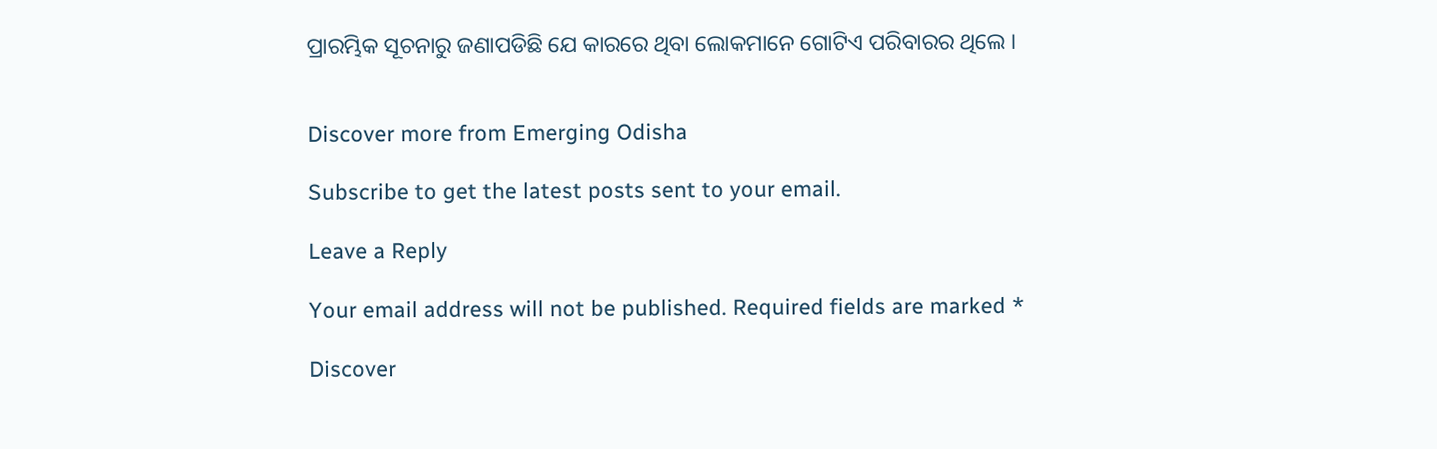ପ୍ରାରମ୍ଭିକ ସୂଚନାରୁ ଜଣାପଡିଛି ଯେ କାରରେ ଥିବା ଲୋକମାନେ ଗୋଟିଏ ପରିବାରର ଥିଲେ ।


Discover more from Emerging Odisha

Subscribe to get the latest posts sent to your email.

Leave a Reply

Your email address will not be published. Required fields are marked *

Discover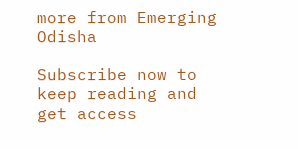more from Emerging Odisha

Subscribe now to keep reading and get access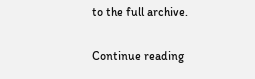to the full archive.

Continue reading